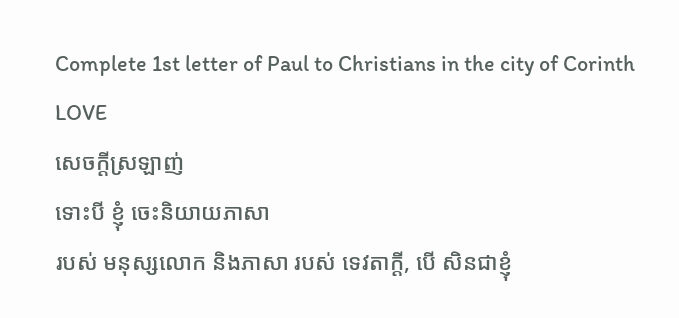Complete 1st letter of Paul to Christians in the city of Corinth
LOVE
សេចក្ដីស្រឡាញ់
ទោះបី ខ្ញុំ ចេះនិយាយភាសា
របស់ មនុស្សលោក និងភាសា របស់ ទេវតាក្ដី, បើ សិនជាខ្ញុំ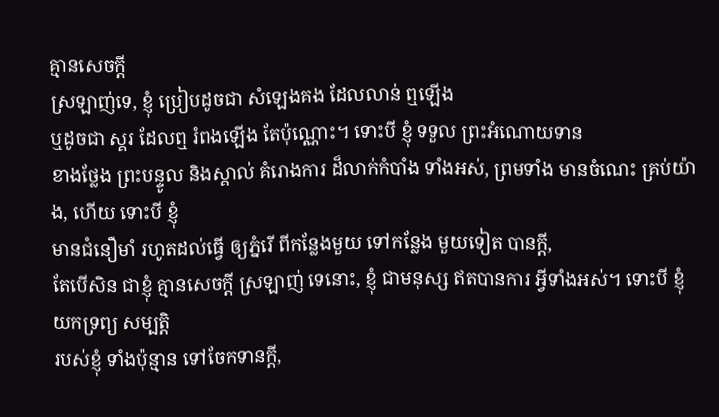គ្មានសេចក្ដី
ស្រឡាញ់ទេ, ខ្ញុំ ប្រៀបដូចជា សំឡេងគង ដែលលាន់ ឮឡើង
ឬដូចជា ស្គរ ដែលឮ រំពងឡើង តែប៉ុណ្ណោះ។ ទោះបី ខ្ញុំ ទទួល ព្រះអំណោយទាន
ខាងថ្លែង ព្រះបន្ទូល និងស្គាល់ គំរោងការ ដ៏លាក់កំបាំង ទាំងអស់, ព្រមទាំង មានចំណេះ គ្រប់យ៉ាង, ហើយ ទោះបី ខ្ញុំ
មានជំនឿមាំ រហូតដល់ធ្វើ ឲ្យភ្នំរើ ពីកន្លែងមួយ ទៅកន្លែង មួយទៀត បានក្ដី,
តែបើសិន ជាខ្ញុំ គ្មានសេចក្ដី ស្រឡាញ់ ទេនោះ, ខ្ញុំ ជាមនុស្ស ឥតបានការ អ្វីទាំងអស់។ ទោះបី ខ្ញុំ យកទ្រព្យ សម្បត្តិ
របស់ខ្ញុំ ទាំងប៉ុន្មាន ទៅចែកទានក្ដី,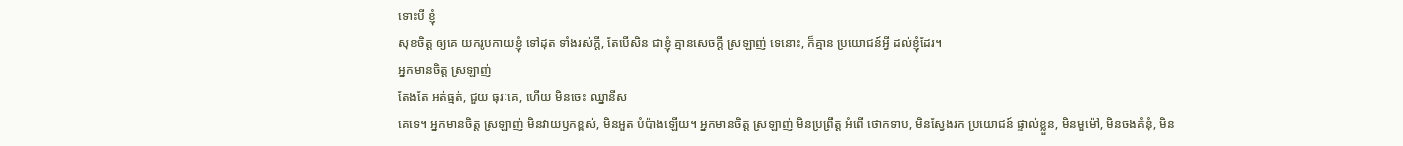ទោះបី ខ្ញុំ
សុខចិត្ត ឲ្យគេ យករូបកាយខ្ញុំ ទៅដុត ទាំងរស់ក្ដី, តែបើសិន ជាខ្ញុំ គ្មានសេចក្ដី ស្រឡាញ់ ទេនោះ, ក៏គ្មាន ប្រយោជន៍អ្វី ដល់ខ្ញុំដែរ។
អ្នកមានចិត្ត ស្រឡាញ់
តែងតែ អត់ធ្មត់, ជួយ ធុរៈគេ, ហើយ មិនចេះ ឈ្នានីស
គេទេ។ អ្នកមានចិត្ត ស្រឡាញ់ មិនវាយឫកខ្ពស់, មិនអួត បំប៉ាងឡើយ។ អ្នកមានចិត្ត ស្រឡាញ់ មិនប្រព្រឹត្ត អំពើ ថោកទាប, មិនស្វែងរក ប្រយោជន៍ ផ្ទាល់ខ្លួន, មិនមួម៉ៅ, មិនចងគំនុំ, មិន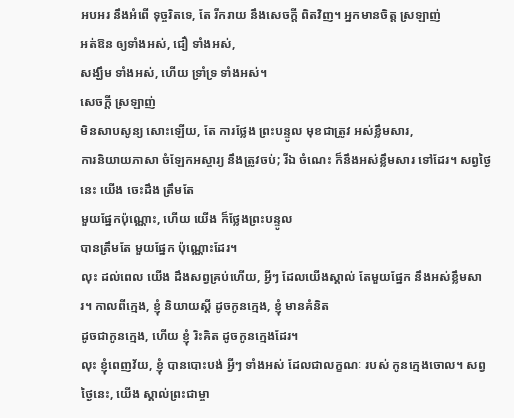អបអរ នឹងអំពើ ទុច្ចរិតទេ, តែ រីករាយ នឹងសេចក្ដី ពិតវិញ។ អ្នកមានចិត្ត ស្រឡាញ់
អត់ឱន ឲ្យទាំងអស់, ជឿ ទាំងអស់,
សង្ឃឹម ទាំងអស់, ហើយ ទ្រាំទ្រ ទាំងអស់។
សេចក្ដី ស្រឡាញ់
មិនសាបសូន្យ សោះឡើយ, តែ ការថ្លែង ព្រះបន្ទូល មុខជាត្រូវ អស់ខ្លឹមសារ,
ការនិយាយភាសា ចំឡែកអស្ចារ្យ នឹងត្រូវចប់; រីឯ ចំណេះ ក៏នឹងអស់ខ្លឹមសារ ទៅដែរ។ សព្វថ្ងៃនេះ យើង ចេះដឹង ត្រឹមតែ
មួយផ្នែកប៉ុណ្ណោះ, ហើយ យើង ក៏ថ្លែងព្រះបន្ទូល
បានត្រឹមតែ មួយផ្នែក ប៉ុណ្ណោះដែរ។
លុះ ដល់ពេល យើង ដឹងសព្វគ្រប់ហើយ, អ្វីៗ ដែលយើងស្គាល់ តែមួយផ្នែក នឹងអស់ខ្លឹមសារ។ កាលពីក្មេង, ខ្ញុំ និយាយស្ដី ដូចកូនក្មេង, ខ្ញុំ មានគំនិត
ដូចជាកូនក្មេង, ហើយ ខ្ញុំ រិះគិត ដូចកូនក្មេងដែរ។
លុះ ខ្ញុំពេញវ័យ, ខ្ញុំ បានបោះបង់ អ្វីៗ ទាំងអស់ ដែលជាលក្ខណៈ របស់ កូនក្មេងចោល។ សព្វថ្ងៃនេះ, យើង ស្គាល់ព្រះជាម្ចា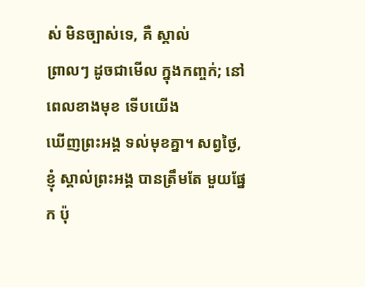ស់ មិនច្បាស់ទេ, គឺ ស្គាល់
ព្រាលៗ ដូចជាមើល ក្នុងកញ្ចក់; នៅពេលខាងមុខ ទើបយើង
ឃើញព្រះអង្គ ទល់មុខគ្នា។ សព្វថ្ងៃ,
ខ្ញុំ ស្គាល់ព្រះអង្គ បានត្រឹមតែ មួយផ្នែក ប៉ុ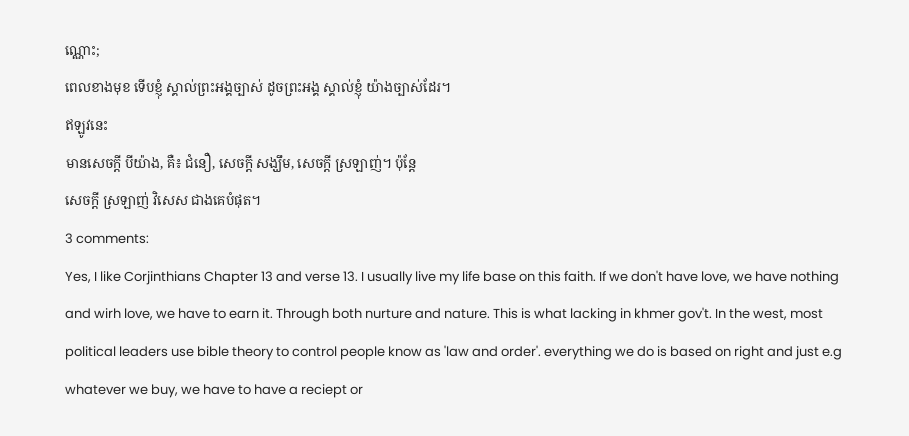ណ្ណោះ;
ពេលខាងមុខ ទើបខ្ញុំ ស្គាល់ព្រះអង្គច្បាស់ ដូចព្រះអង្គ ស្គាល់ខ្ញុំ យ៉ាងច្បាស់ដែរ។
ឥឡូវនេះ
មានសេចក្ដី បីយ៉ាង, គឺ៖ ជំនឿ, សេចក្ដី សង្ឃឹម, សេចក្ដី ស្រឡាញ់។ ប៉ុន្តែ
សេចក្ដី ស្រឡាញ់ វិសេស ជាងគេបំផុត។
3 comments:
Yes, I like Corjinthians Chapter 13 and verse 13. I usually live my life base on this faith. If we don't have love, we have nothing and wirh love, we have to earn it. Through both nurture and nature. This is what lacking in khmer gov't. In the west, most political leaders use bible theory to control people know as 'law and order'. everything we do is based on right and just e.g whatever we buy, we have to have a reciept or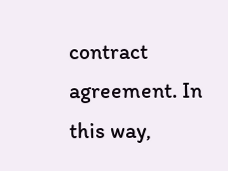contract agreement. In this way,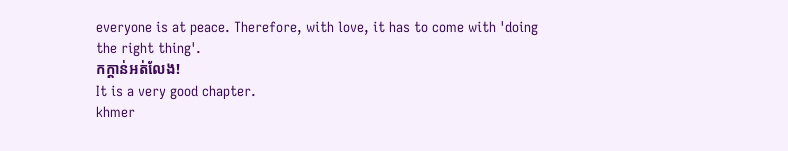everyone is at peace. Therefore, with love, it has to come with 'doing the right thing'.
កក្តាន់អត់លែង!
It is a very good chapter.
khmer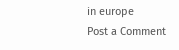in europe
Post a Comment